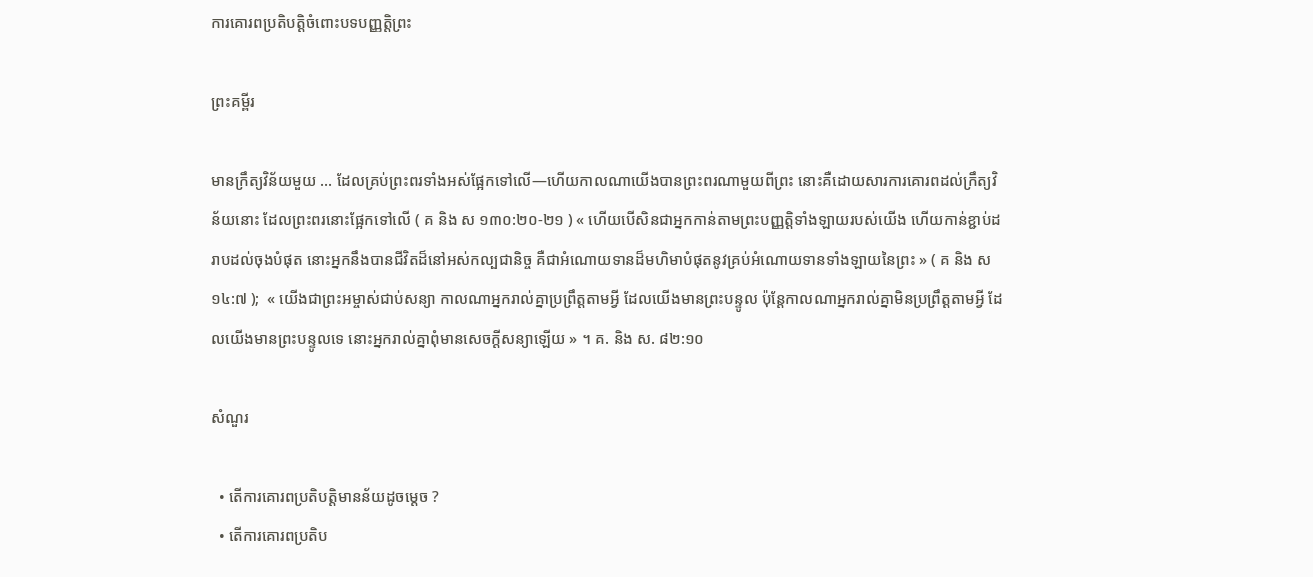ការគោរពប្រតិបត្តិចំពោះបទបញ្ញត្តិព្រះ

ព្រះគម្ពីរ

មានក្រឹត្យវិន័យមួយ … ដែលគ្រប់ព្រះពរទាំងអស់ផ្អែកទៅលើ—ហើយកាលណាយើងបានព្រះពរណាមួយពីព្រះ នោះគឺដោយសារការគោរពដល់ក្រឹត្យវិន័យនោះ ដែលព្រះពរនោះផ្អែកទៅលើ ( គ និង ស ១៣០:២០-២១ ) « ហើយបើសិនជាអ្នកកាន់តាមព្រះបញ្ញត្តិទាំងឡាយរបស់យើង ហើយកាន់ខ្ជាប់ដរាបដល់ចុងបំផុត នោះអ្នកនឹងបានជីវិតដ៏នៅអស់កល្បជានិច្ច គឺជាអំណោយទានដ៏មហិមាបំផុតនូវគ្រប់អំណោយទានទាំងឡាយនៃព្រះ » ( គ និង ស ១៤:៧ );  « យើងជាព្រះអម្ចាស់ជាប់សន្យា កាលណាអ្នករាល់គ្នាប្រព្រឹត្តតាមអ្វី ដែលយើងមានព្រះបន្ទូល ប៉ុន្តែកាលណាអ្នករាល់គ្នាមិនប្រព្រឹត្តតាមអ្វី ដែលយើងមានព្រះបន្ទូលទេ នោះអ្នករាល់គ្នាពុំមានសេចក្ដីសន្យាឡើយ » ។ គ. និង ស. ៨២:១០

សំណួរ

  • តើការគោរពប្រតិបត្តិមានន័យដូចម្តេច ?
  • តើការគោរពប្រតិប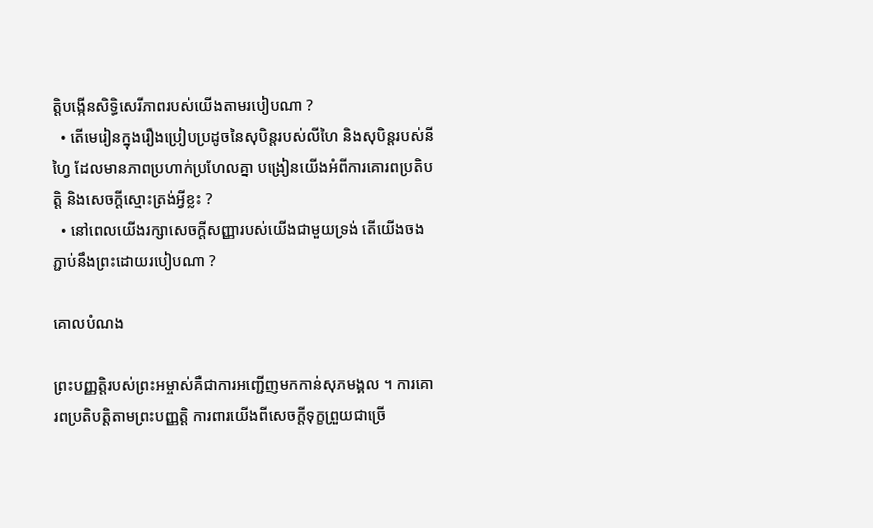ត្តិបង្កើនសិទ្ធិសេរីភាពរបស់យើងតាមរបៀបណា ?
  • តើមេរៀនក្នុងរឿងប្រៀបប្រដូចនៃសុបិន្តរបស់លីហៃ និងសុបិន្តរបស់នីហ្វៃ ដែលមានភាពប្រហាក់ប្រហែលគ្នា បង្រៀនយើងអំពីការគោរពប្រតិបត្តិ និងសេចក្តីស្មោះត្រង់អ្វីខ្លះ ?
  • នៅពេលយើងរក្សាសេចក្តីសញ្ញារបស់យើងជាមួយទ្រង់ តើយើងចងភ្ជាប់នឹងព្រះដោយរបៀបណា ?

គោលបំណង

ព្រះបញ្ញត្តិរបស់ព្រះអម្ចាស់គឺជាការអញ្ជើញមកកាន់សុភមង្គល ។ ការគោរពប្រតិបត្តិតាមព្រះបញ្ញត្តិ ការពារយើងពីសេចក្តីទុក្ខព្រួយជាច្រើ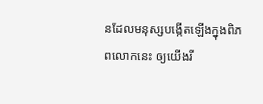នដែលមនុស្សបង្កើតឡើងក្នុងពិភពលោកនេះ ឲ្យយើងរី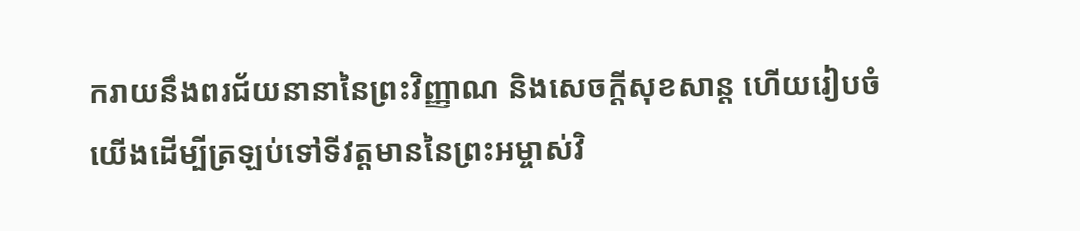ករាយនឹងពរជ័យនានានៃព្រះវិញ្ញាណ និងសេចក្តីសុខសាន្ត ហើយរៀបចំយើងដើម្បីត្រឡប់ទៅទីវត្តមាននៃព្រះអម្ចាស់វិ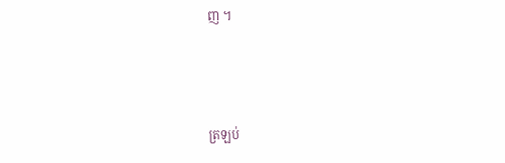ញ ។



ត្រឡប់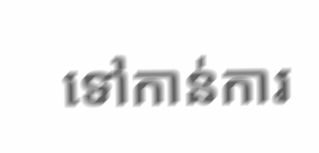ទៅកាន់ការ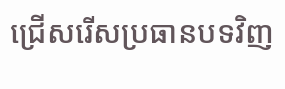ជ្រើសរើសប្រធានបទវិញ